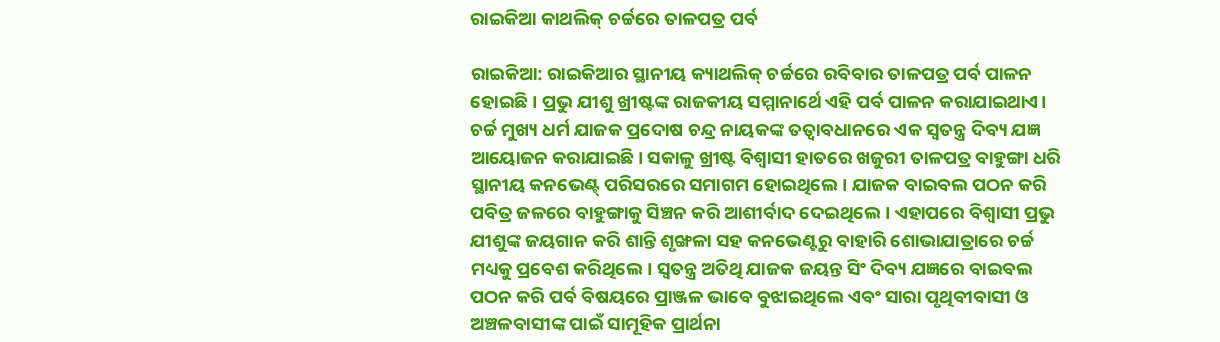ରାଇକିଆ କାଥଲିକ୍ ଚର୍ଚ୍ଚରେ ତାଳପତ୍ର ପର୍ବ

ରାଇକିଆ: ରାଇକିଆର ସ୍ଥାନୀୟ କ୍ୟାଥଲିକ୍ ଚର୍ଚ୍ଚରେ ରବିବାର ତାଳପତ୍ର ପର୍ବ ପାଳନ ହୋଇଛି। ପ୍ରଭୁ ଯୀଶୁ ଖ୍ରୀଷ୍ଟଙ୍କ ରାଜକୀୟ ସମ୍ମାନାର୍ଥେ ଏହି ପର୍ବ ପାଳନ କରାଯାଇଥାଏ। ଚର୍ଚ୍ଚ ମୁଖ୍ୟ ଧର୍ମ ଯାଜକ ପ୍ରଦୋଷ ଚନ୍ଦ୍ର ନାୟକଙ୍କ ତତ୍ବାବଧାନରେ ଏକ ସ୍ବତନ୍ତ୍ର ଦିବ୍ୟ ଯଜ୍ଞ ଆୟୋଜନ କରାଯାଇଛି। ସକାଳୁ ଖ୍ରୀଷ୍ଟ ବିଶ୍ୱାସୀ ହାତରେ ଖଜୁରୀ ତାଳପତ୍ର ବାହୁଙ୍ଗା ଧରି ସ୍ଥାନୀୟ କନଭେଣ୍ଟ୍ ପରିସରରେ ସମାଗମ ହୋଇଥିଲେ। ଯାଜକ ବାଇବଲ ପଠନ କରି ପବିତ୍ର ଜଳରେ ବାହୁଙ୍ଗାକୁ ସିଞ୍ଚନ କରି ଆଶୀର୍ବାଦ ଦେଇଥିଲେ‌। ଏହାପରେ ବିଶ୍ବାସୀ ପ୍ରଭୁ ଯୀଶୁଙ୍କ ଜୟଗାନ କରି ଶାନ୍ତି ଶୃଙ୍ଖଳା ସହ କନଭେଣ୍ଟରୁ ବାହାରି ଶୋଭାଯାତ୍ରାରେ ଚର୍ଚ୍ଚ ମଧ୍ୟକୁ ପ୍ରବେଶ କରିଥିଲେ। ସ୍ବତନ୍ତ୍ର ଅତିଥି ଯାଜକ ଜୟନ୍ତ ସିଂ ଦିବ୍ୟ ଯଜ୍ଞରେ ବାଇବଲ ପଠନ କରି ପର୍ବ ବିଷୟରେ ପ୍ରାଞ୍ଜଳ ଭାବେ ବୁଝାଇଥିଲେ ଏବଂ ସାରା ପୃଥିବୀବାସୀ ଓ ଅଞ୍ଚଳବାସୀଙ୍କ ପାଇଁ ସାମୂହିକ ପ୍ରାର୍ଥନା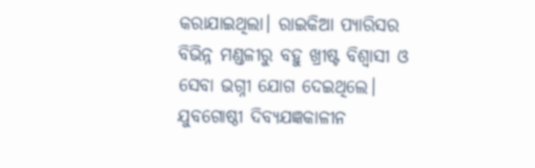କରାଯାଇଥିଲା। ରାଇକିଆ ପ୍ୟାରିସର ବିଭିନ୍ନ ମଣ୍ଡଳୀରୁ ବହୁ ଖ୍ରୀଷ୍ଟ ବିଶ୍ୱାସୀ ଓ ସେବା ଭଗ୍ନୀ ଯୋଗ ଦେଇଥିଲେ। ଯୁବଗୋଷ୍ଠୀ ଦିବ୍ୟଯଜ୍ଞକାଳୀନ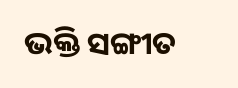ଭକ୍ତି ସଙ୍ଗୀତ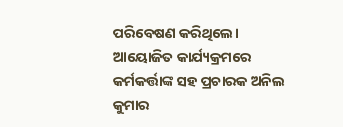ପରିବେଷଣ କରିଥିଲେ। ଆୟୋଜିତ କାର୍ଯ୍ୟକ୍ରମରେ କର୍ମକର୍ତ୍ତାଙ୍କ ସହ ପ୍ରଚାରକ ଅନିଲ କୁମାର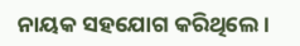ନାୟକ ସହଯୋଗ କରିଥିଲେ।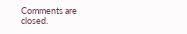Comments are closed.